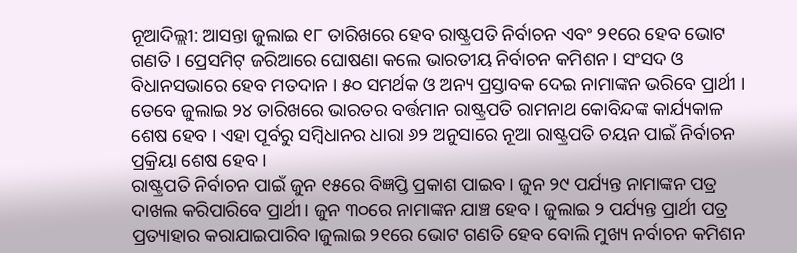ନୂଆଦିଲ୍ଲୀ: ଆସନ୍ତା ଜୁଲାଇ ୧୮ ତାରିଖରେ ହେବ ରାଷ୍ଟ୍ରପତି ନିର୍ବାଚନ ଏବଂ ୨୧ରେ ହେବ ଭୋଟ ଗଣତି । ପ୍ରେସମିଟ୍ ଜରିଆରେ ଘୋଷଣା କଲେ ଭାରତୀୟ ନିର୍ବାଚନ କମିଶନ । ସଂସଦ ଓ ବିଧାନସଭାରେ ହେବ ମତଦାନ । ୫୦ ସମର୍ଥକ ଓ ଅନ୍ୟ ପ୍ରସ୍ତାବକ ଦେଇ ନାମାଙ୍କନ ଭରିବେ ପ୍ରାର୍ଥୀ । ତେବେ ଜୁଲାଇ ୨୪ ତାରିଖରେ ଭାରତର ବର୍ତ୍ତମାନ ରାଷ୍ଟ୍ରପତି ରାମନାଥ କୋବିନ୍ଦଙ୍କ କାର୍ଯ୍ୟକାଳ ଶେଷ ହେବ । ଏହା ପୂର୍ବରୁ ସମ୍ବିଧାନର ଧାରା ୬୨ ଅନୁସାରେ ନୂଆ ରାଷ୍ଟ୍ରପତି ଚୟନ ପାଇଁ ନିର୍ବାଚନ ପ୍ରକ୍ରିୟା ଶେଷ ହେବ ।
ରାଷ୍ଟ୍ରପତି ନିର୍ବାଚନ ପାଇଁ ଜୁନ ୧୫ରେ ବିଜ୍ଞପ୍ତି ପ୍ରକାଶ ପାଇବ। ଜୁନ ୨୯ ପର୍ଯ୍ୟନ୍ତ ନାମାଙ୍କନ ପତ୍ର ଦାଖଲ କରିପାରିବେ ପ୍ରାର୍ଥୀ। ଜୁନ ୩୦ରେ ନାମାଙ୍କନ ଯାଞ୍ଚ ହେବ। ଜୁଲାଇ ୨ ପର୍ଯ୍ୟନ୍ତ ପ୍ରାର୍ଥୀ ପତ୍ର ପ୍ରତ୍ୟାହାର କରାଯାଇପାରିବ।ଜୁଲାଇ ୨୧ରେ ଭୋଟ ଗଣତି ହେବ ବୋଲି ମୁଖ୍ୟ ନର୍ବାଚନ କମିଶନ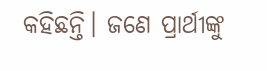କହିଛନ୍ତି। ଜଣେ ପ୍ରାର୍ଥୀଙ୍କୁ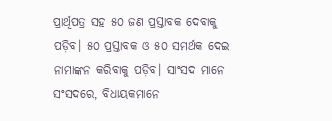ପ୍ରାର୍ଥିପତ୍ର ସହ ୫୦ ଜଣ ପ୍ରସ୍ତାବକ ଦେବାକୁ ପଡ଼ିବ। ୫୦ ପ୍ରସ୍ତାବକ ଓ ୫୦ ସମର୍ଥକ ଦେଇ ନାମାଙ୍କନ କରିବାକୁ ପଡ଼ିବ। ସାଂସଦ ମାନେ ସଂସଦରେ, ବିଧାୟକମାନେ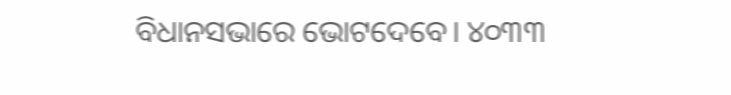ବିଧାନସଭାରେ ଭୋଟଦେବେ। ୪୦୩୩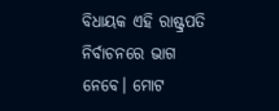ବିଧାୟକ ଏହି ରାଷ୍ଟ୍ରପତି ନିର୍ବାଚନରେ ଭାଗ ନେବେ। ମୋଟ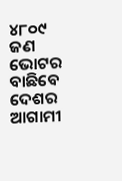୪୮୦୯ ଜଣ ଭୋଟର ବାଛିବେ ଦେଶର ଆଗାମୀ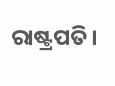ରାଷ୍ଟ୍ରପତି।